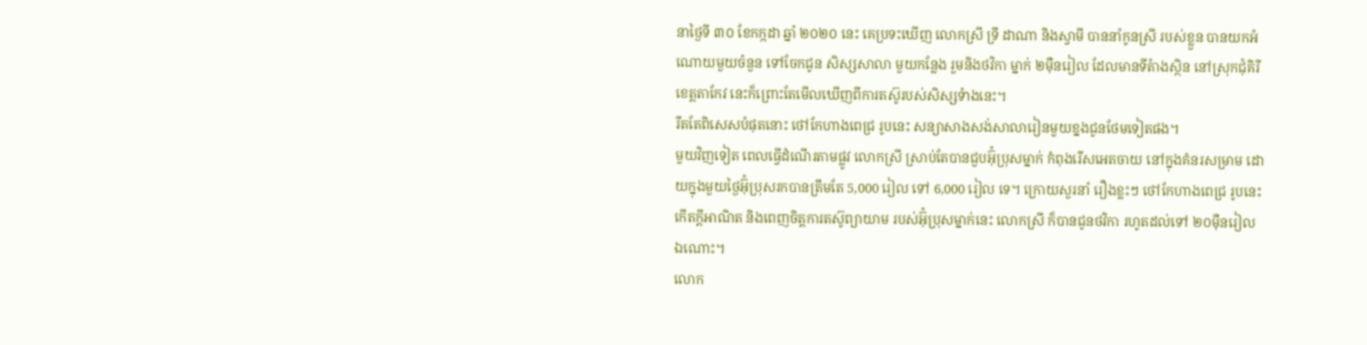នាថ្ងៃទី ៣០ ខែកក្កដា ឆ្នាំ ២០២០ នេះ គេប្រទះឃើញ លោកស្រី ទ្រី ដាណា និងស្វាមី បាននាំកូនស្រី របស់ខ្លួន បានយកអំណោយមួយចំនួន ទៅចែកជូន សិស្សសាលា មួយកន្លែង រួមនិងថវិកា ម្នាក់ ២ម៉ឺនរៀល ដែលមានទីតំាងស្ថិន នៅស្រុកជុំគិរី ខេត្តតាកែវ នេះក៏ព្រោះតែមើលឃើញពីការតស៊ូរបស់សិស្សទំាងនេះ។
រឹតតែពិសេសបំផុតនោះ ថៅកែហាងពេជ្រ រូបនេះ សន្យាសាងសង់សាលារៀនមួយខ្នងជូនថែមទៀតផង។
មួយវិញទៀត ពេលធ្វើដំណើរតាមផ្លូវ លោកស្រី ស្រាប់តែបានជួបអ៊ុំប្រុសម្នាក់ កំពុងរើសអេតចាយ នៅក្នុងគំនរសម្រាម ដោយក្នុងមួយថ្ងៃអ៊ុំប្រុសរកបានត្រឹមតែ 5,000 រៀល ទៅ 6,000 រៀល ទេ។ ក្រោយសួរនាំ រឿងខ្លះៗ ថៅកែហាងពេជ្រ រូបនេះ កើតក្តីអាណិត និងពេញចិត្តការតស៊ូព្យាយាម របស់អ៊ុំប្រុសម្នាក់នេះ លោកស្រី ក៏បានជូនថវិកា រហូតដល់ទៅ ២០ម៉ឺនរៀលឯណោះ។
លោក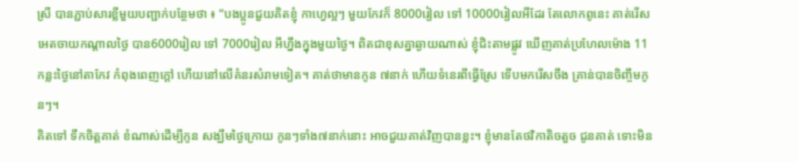ស្រី បានភ្ជាប់សារខ្លីមួយបញ្ជាក់បន្ថែមថា ៖ “បងប្អូនជួយគិតខ្ញុំ កាហ្វេល្អៗ មួយកែវក៏ 8000រៀល ទៅ 10000រៀលអីដែរ តែលោកពូនេះ គាត់រើសអេតចាយកណ្ដាលថ្ងៃ បាន6000រៀល ទៅ 7000រៀល អីហ្នឹងក្នុងមួយថ្ងៃ។ ពិតជាខុសគ្នាឆ្ងាយណាស់ ខ្ញុំជិះតាមផ្លូវ ឃើញគាត់ប្រហែលម៉ោង 11កន្លះថ្ងៃនៅតាកែវ កំពុងពេញក្ដៅ ហើយនៅលើគំនរសំរាមទៀត។ គាត់ថាមានកូន ៧នាក់ ហើយទំនេរពីធ្វើស្រែ ទើបមករើសចឹង គ្រាន់បានចិញ្ចឹមកូនៗ។
គិតទៅ ទឹកចិត្តគាត់ ខំណាស់ដើម្បីកូន សង្ឃឹមថ្ងៃក្រោយ កូនៗទាំង៧នាក់នោះ អាចជួយគាត់វិញបានខ្លះ។ ខ្ញុំមានតែថវិកាតិចតួច ជូនគាត់ ទោះមិន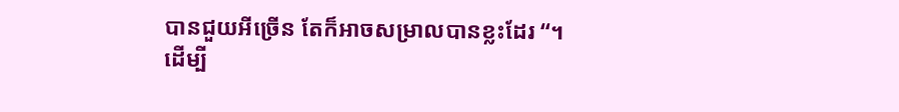បានជួយអីច្រើន តែក៏អាចសម្រាលបានខ្លះដែរ “។
ដើម្បី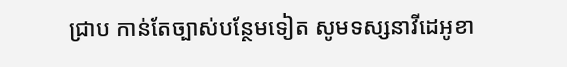ជ្រាប កាន់តែច្បាស់បន្ថែមទៀត សូមទស្សនាវីដេអូខា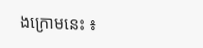ងក្រោមនេះ ៖